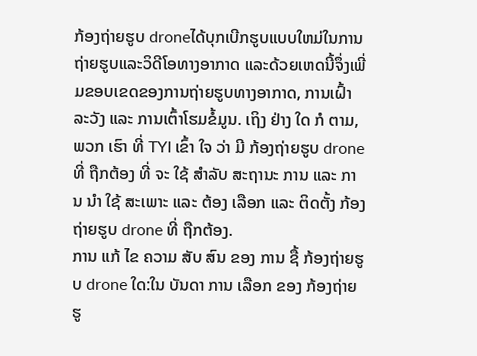ກ້ອງຖ່າຍຮູບ droneໄດ້ບຸກເບີກຮູບແບບໃຫມ່ໃນການຖ່າຍຮູບແລະວິດີໂອທາງອາກາດ ແລະດ້ວຍເຫດນີ້ຈຶ່ງເພີ່ມຂອບເຂດຂອງການຖ່າຍຮູບທາງອາກາດ, ການເຝົ້າລະວັງ ແລະ ການເຕົ້າໂຮມຂໍ້ມູນ. ເຖິງ ຢ່າງ ໃດ ກໍ ຕາມ, ພວກ ເຮົາ ທີ່ TYI ເຂົ້າ ໃຈ ວ່າ ມີ ກ້ອງຖ່າຍຮູບ drone ທີ່ ຖືກຕ້ອງ ທີ່ ຈະ ໃຊ້ ສໍາລັບ ສະຖານະ ການ ແລະ ການ ນໍາ ໃຊ້ ສະເພາະ ແລະ ຕ້ອງ ເລືອກ ແລະ ຕິດຕັ້ງ ກ້ອງຖ່າຍຮູບ drone ທີ່ ຖືກຕ້ອງ.
ການ ແກ້ ໄຂ ຄວາມ ສັບ ສົນ ຂອງ ການ ຊື້ ກ້ອງຖ່າຍຮູບ drone ໃດ:ໃນ ບັນດາ ການ ເລືອກ ຂອງ ກ້ອງຖ່າຍຮູ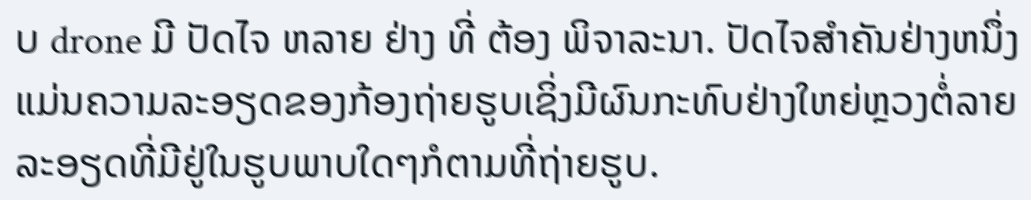ບ drone ມີ ປັດໄຈ ຫລາຍ ຢ່າງ ທີ່ ຕ້ອງ ພິຈາລະນາ. ປັດໄຈສໍາຄັນຢ່າງຫນຶ່ງແມ່ນຄວາມລະອຽດຂອງກ້ອງຖ່າຍຮູບເຊິ່ງມີຜົນກະທົບຢ່າງໃຫຍ່ຫຼວງຕໍ່ລາຍລະອຽດທີ່ມີຢູ່ໃນຮູບພາບໃດໆກໍຕາມທີ່ຖ່າຍຮູບ.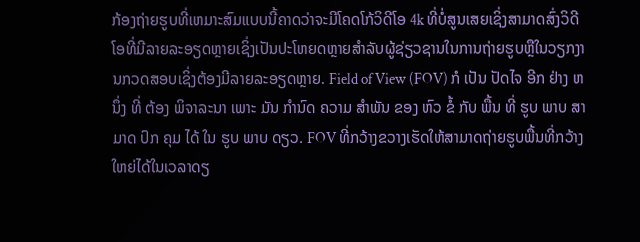ກ້ອງຖ່າຍຮູບທີ່ເຫມາະສົມແບບນີ້ຄາດວ່າຈະມີໂຄດໂກ້ວິດີໂອ 4k ທີ່ບໍ່ສູນເສຍເຊິ່ງສາມາດສົ່ງວິດີໂອທີ່ມີລາຍລະອຽດຫຼາຍເຊິ່ງເປັນປະໂຫຍດຫຼາຍສໍາລັບຜູ້ຊ່ຽວຊານໃນການຖ່າຍຮູບຫຼືໃນວຽກງານກວດສອບເຊິ່ງຕ້ອງມີລາຍລະອຽດຫຼາຍ. Field of View (FOV) ກໍ ເປັນ ປັດໄຈ ອີກ ຢ່າງ ຫນຶ່ງ ທີ່ ຕ້ອງ ພິຈາລະນາ ເພາະ ມັນ ກໍານົດ ຄວາມ ສໍາພັນ ຂອງ ຫົວ ຂໍ້ ກັບ ພື້ນ ທີ່ ຮູບ ພາບ ສາມາດ ປົກ ຄຸມ ໄດ້ ໃນ ຮູບ ພາບ ດຽວ. FOV ທີ່ກວ້າງຂວາງເຮັດໃຫ້ສາມາດຖ່າຍຮູບພື້ນທີ່ກວ້າງໃຫຍ່ໄດ້ໃນເວລາດຽ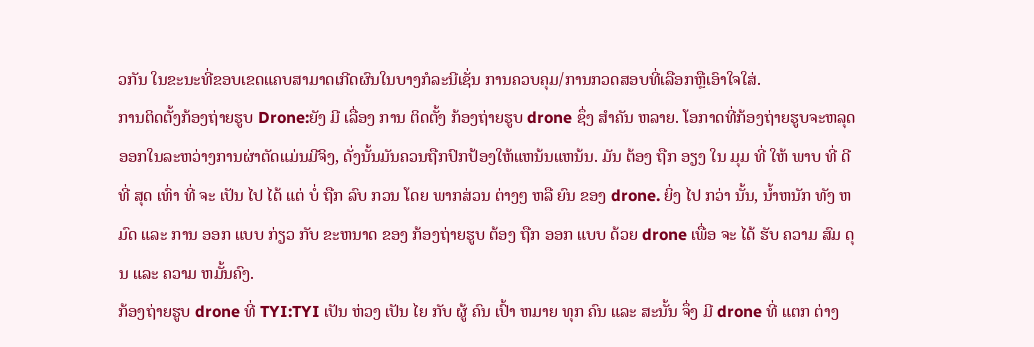ວກັນ ໃນຂະນະທີ່ຂອບເຂດແຄບສາມາດເກີດຜົນໃນບາງກໍລະນີເຊັ່ນ ການຄວບຄຸມ/ການກວດສອບທີ່ເລືອກຫຼືເອົາໃຈໃສ່.
ການຕິດຕັ້ງກ້ອງຖ່າຍຮູບ Drone:ຍັງ ມີ ເລື່ອງ ການ ຕິດຕັ້ງ ກ້ອງຖ່າຍຮູບ drone ຊຶ່ງ ສໍາຄັນ ຫລາຍ. ໂອກາດທີ່ກ້ອງຖ່າຍຮູບຈະຫລຸດອອກໃນລະຫວ່າງການຜ່າຕັດແມ່ນມີຈິງ, ດັ່ງນັ້ນມັນຄວນຖືກປົກປ້ອງໃຫ້ແຫນ້ນແຫນ້ນ. ມັນ ຕ້ອງ ຖືກ ອຽງ ໃນ ມຸມ ທີ່ ໃຫ້ ພາບ ທີ່ ດີ ທີ່ ສຸດ ເທົ່າ ທີ່ ຈະ ເປັນ ໄປ ໄດ້ ແຕ່ ບໍ່ ຖືກ ລົບ ກວນ ໂດຍ ພາກສ່ວນ ຕ່າງໆ ຫລື ຍົນ ຂອງ drone. ຍິ່ງ ໄປ ກວ່າ ນັ້ນ, ນ້ຳຫນັກ ທັງ ຫມົດ ແລະ ການ ອອກ ແບບ ກ່ຽວ ກັບ ຂະຫນາດ ຂອງ ກ້ອງຖ່າຍຮູບ ຕ້ອງ ຖືກ ອອກ ແບບ ດ້ວຍ drone ເພື່ອ ຈະ ໄດ້ ຮັບ ຄວາມ ສົມ ດຸນ ແລະ ຄວາມ ຫມັ້ນຄົງ.
ກ້ອງຖ່າຍຮູບ drone ທີ່ TYI:TYI ເປັນ ຫ່ວງ ເປັນ ໄຍ ກັບ ຜູ້ ຄົນ ເປົ້າ ຫມາຍ ທຸກ ຄົນ ແລະ ສະນັ້ນ ຈຶ່ງ ມີ drone ທີ່ ແຕກ ຕ່າງ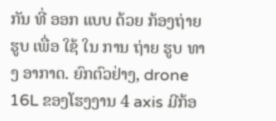ກັນ ທີ່ ອອກ ແບບ ດ້ວຍ ກ້ອງຖ່າຍຮູບ ເພື່ອ ໃຊ້ ໃນ ການ ຖ່າຍ ຮູບ ທາງ ອາກາດ. ຍົກຕົວຢ່າງ, drone 16L ຂອງໂຮງງານ 4 axis ມີກ້ອ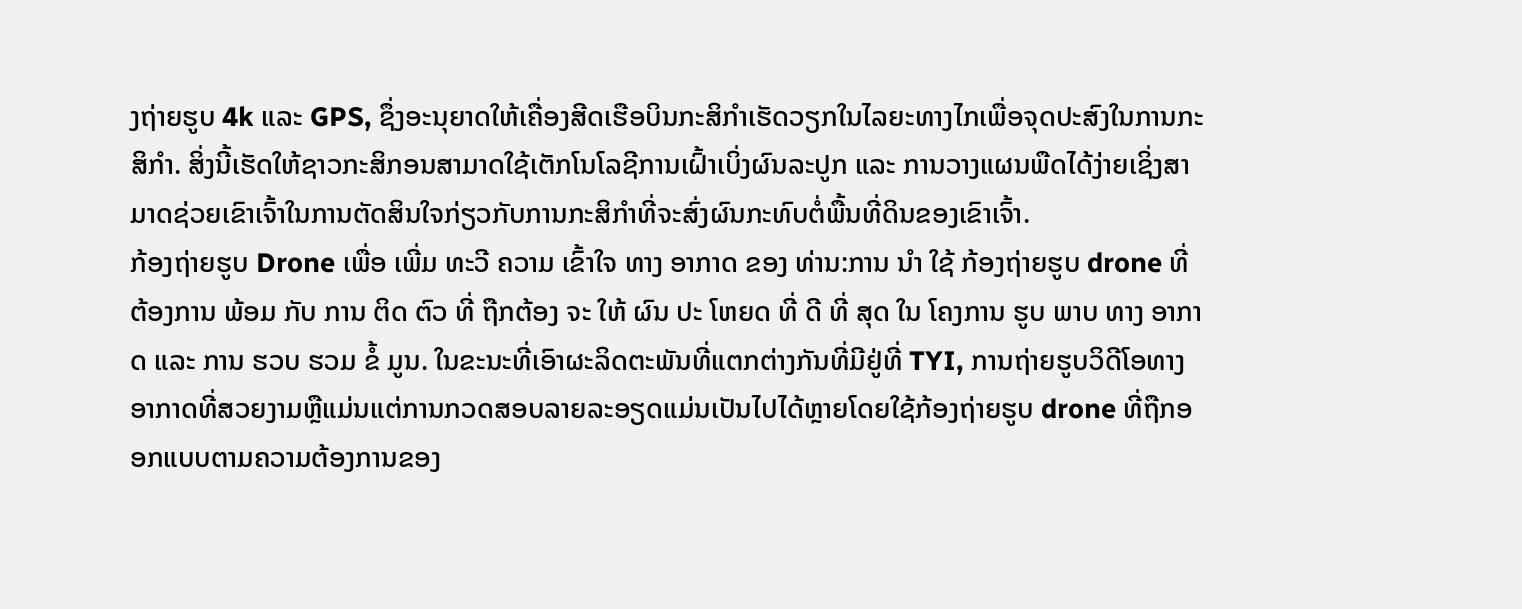ງຖ່າຍຮູບ 4k ແລະ GPS, ຊຶ່ງອະນຸຍາດໃຫ້ເຄື່ອງສີດເຮືອບິນກະສິກໍາເຮັດວຽກໃນໄລຍະທາງໄກເພື່ອຈຸດປະສົງໃນການກະສິກໍາ. ສິ່ງນີ້ເຮັດໃຫ້ຊາວກະສິກອນສາມາດໃຊ້ເຕັກໂນໂລຊີການເຝົ້າເບິ່ງຜົນລະປູກ ແລະ ການວາງແຜນພືດໄດ້ງ່າຍເຊິ່ງສາມາດຊ່ວຍເຂົາເຈົ້າໃນການຕັດສິນໃຈກ່ຽວກັບການກະສິກໍາທີ່ຈະສົ່ງຜົນກະທົບຕໍ່ພື້ນທີ່ດິນຂອງເຂົາເຈົ້າ.
ກ້ອງຖ່າຍຮູບ Drone ເພື່ອ ເພີ່ມ ທະວີ ຄວາມ ເຂົ້າໃຈ ທາງ ອາກາດ ຂອງ ທ່ານ:ການ ນໍາ ໃຊ້ ກ້ອງຖ່າຍຮູບ drone ທີ່ ຕ້ອງການ ພ້ອມ ກັບ ການ ຕິດ ຕົວ ທີ່ ຖືກຕ້ອງ ຈະ ໃຫ້ ຜົນ ປະ ໂຫຍດ ທີ່ ດີ ທີ່ ສຸດ ໃນ ໂຄງການ ຮູບ ພາບ ທາງ ອາກາດ ແລະ ການ ຮວບ ຮວມ ຂໍ້ ມູນ. ໃນຂະນະທີ່ເອົາຜະລິດຕະພັນທີ່ແຕກຕ່າງກັນທີ່ມີຢູ່ທີ່ TYI, ການຖ່າຍຮູບວິດີໂອທາງອາກາດທີ່ສວຍງາມຫຼືແມ່ນແຕ່ການກວດສອບລາຍລະອຽດແມ່ນເປັນໄປໄດ້ຫຼາຍໂດຍໃຊ້ກ້ອງຖ່າຍຮູບ drone ທີ່ຖືກອອກແບບຕາມຄວາມຕ້ອງການຂອງ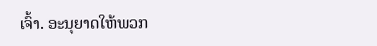ເຈົ້າ. ອະນຸຍາດໃຫ້ພວກ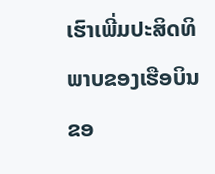ເຮົາເພີ່ມປະສິດທິພາບຂອງເຮືອບິນຂອ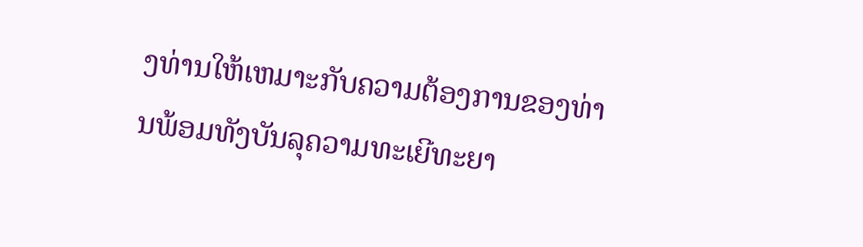ງທ່ານໃຫ້ເຫມາະກັບຄວາມຕ້ອງການຂອງທ່ານພ້ອມທັງບັນລຸຄວາມທະເຍີທະຍາ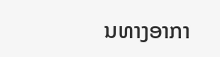ນທາງອາກາ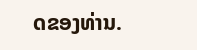ດຂອງທ່ານ.